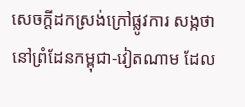សេចក្តីដកស្រង់ក្រៅផ្លូវការ សង្កថា នៅព្រំដែនកម្ពុជា-វៀតណាម ដែល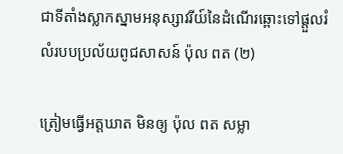ជាទីតាំងស្លាកស្នាមអនុស្សាវរីយ៍នៃដំណើរឆ្ពោះទៅផ្តួលរំលំរបបប្រល័យពូជសាសន៍ ប៉ុល ពត (២)

ត្រៀមធ្វើអត្តឃាត មិនឲ្យ ប៉ុល ពត សម្លា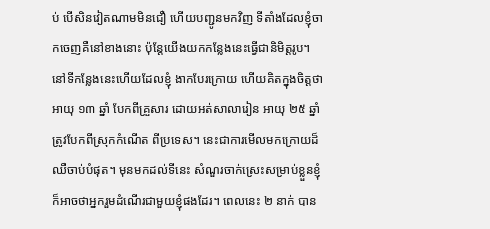ប់ បើសិនវៀតណាមមិនជឿ ហើយបញ្ជូនមកវិញ ទីតាំងដែលខ្ញុំចាកចេញគឺនៅខាងនោះ ប៉ុន្តែយើងយកកន្លែងនេះធ្វើជានិមិត្តរូប។ នៅទីកន្លែងនេះហើយដែលខ្ញុំ ងាកបែរក្រោយ ហើយគិតក្នុងចិត្តថា អាយុ ១៣ ឆ្នាំ បែកពីគ្រួសារ ដោយអត់សាលារៀន អាយុ ២៥ ឆ្នាំត្រូវបែកពីស្រុកកំណើត ពីប្រទេស។ នេះជាការមើលមកក្រោយដ៏ឈឺចាប់បំផុត។ មុនមកដល់ទីនេះ សំណួរចាក់ស្រេះសម្រាប់ខ្លួនខ្ញុំ ក៏អាចថាអ្នករួមដំណើរជាមួយខ្ញុំផងដែរ។ ពេលនេះ ២ នាក់ បាន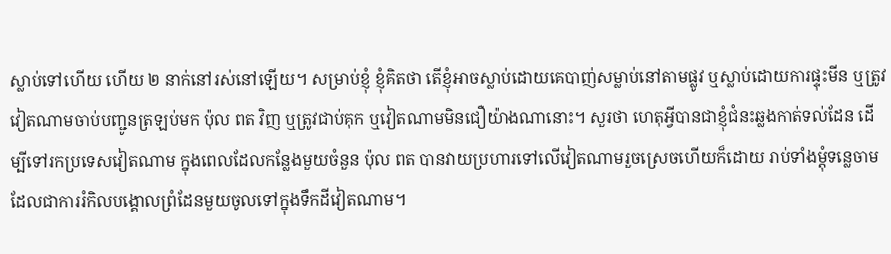ស្លាប់ទៅហើយ ហើយ ២ នាក់នៅរស់នៅឡើយ។ សម្រាប់ខ្ញុំ ខ្ញុំគិតថា តើខ្ញុំអាចស្លាប់ដោយគេបាញ់សម្លាប់នៅតាមផ្លូវ ឬស្លាប់ដោយការផ្ទុះមីន ឬត្រូវវៀតណាមចាប់បញ្ជូនត្រឡប់មក ប៉ុល ពត វិញ ឬត្រូវជាប់គុក ឬវៀតណាមមិនជឿយ៉ាងណានោះ។ សួរថា ហេតុអ្វីបានជាខ្ញុំជំនះឆ្លងកាត់ទល់ដែន ដើម្បីទៅរកប្រទេសវៀតណាម ក្នុងពេលដែលកន្លែងមួយចំនួន ប៉ុល ពត បានវាយប្រហារទៅលើវៀតណាមរួចស្រេចហើយក៏ដោយ រាប់ទាំងម្តុំទន្លេចាម ដែលជាការរំកិលបង្គោលព្រំដែនមួយចូលទៅក្នុងទឹកដីវៀតណាម។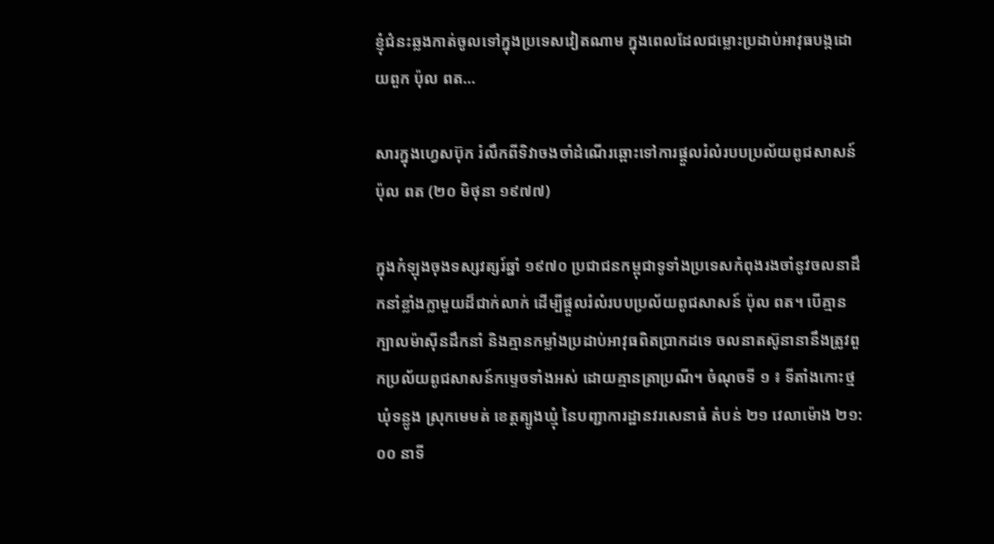ខ្ញុំជំនះឆ្លងកាត់ចូលទៅក្នុងប្រទេសវៀតណាម ក្នុងពេលដែលជម្លោះប្រដាប់អាវុធបង្កដោយពួក ប៉ុល ពត…

សារក្នុងហ្វេសប៊ុក រំលឹកពីទិវាចងចាំដំណើរឆ្ពោះទៅការផ្តួលរំលំរបបប្រល័យពូជសាសន៍ ប៉ុល ពត (២០ មិថុនា ១៩៧៧)

ក្នុងកំឡុងចុងទស្សវត្សរ៍ឆ្នាំ ១៩៧០ ប្រជាជនកម្ពុជាទូទាំងប្រទេសកំពុងរងចាំនូវចលនាដឹកនាំខ្លាំងក្លាមួយដ៏ជាក់លាក់ ដើម្បីផ្តួលរំលំរបបប្រល័យពូជសាសន៍ ប៉ុល ពត។ បើគ្មានក្បាលម៉ាស៊ីនដឹកនាំ និងគ្មានកម្លាំងប្រដាប់អាវុធពិតប្រាកដទេ ចលនាតស៊ូនានានឹងត្រូវពួកប្រល័យពូជសាសន៍កម្ទេចទាំងអស់ ដោយគ្មានត្រាប្រណី។ ចំណុចទី ១ ៖ ទីតាំងកោះថ្ម ឃុំទន្លូង ស្រុកមេមត់ ខេត្តត្បូងឃ្មុំ នៃបញ្ជាការដ្ឋានវរសេនាធំ តំបន់ ២១ វេលាម៉ោង ២១:០០ នាទី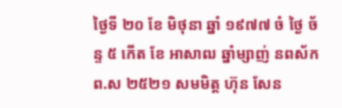ថ្ងៃទី ២០ ខែ មិថុនា ឆ្នាំ ១៩៧៧ ចំ ថ្ងៃ ច័ន្ទ ៥ កើត ខែ អាសាឍ ឆ្នាំម្សាញ់ នពស័ក ព.ស ២៥២១ សមមិត្ត ហ៊ុន សែន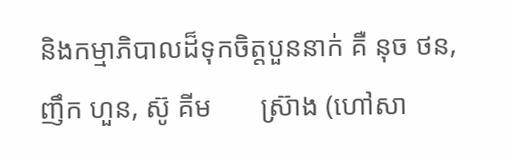និងកម្មាភិបាលដ៏ទុកចិត្តបួននាក់ គឺ នុច ថន, ញឹក ហួន, ស៊ូ គីម       ស្រ៊ាង (ហៅសា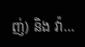ញ់) និង វ៉ា…